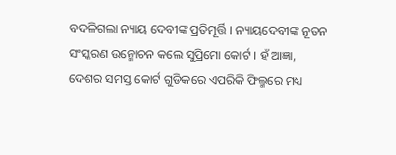ବଦଳିଗଲା ନ୍ୟାୟ ଦେବୀଙ୍କ ପ୍ରତିମୂର୍ତ୍ତି । ନ୍ୟାୟଦେବୀଙ୍କ ନୂତନ ସଂସ୍କରଣ ଉନ୍ମୋଚନ କଲେ ସୁପ୍ରିମୋ କୋର୍ଟ । ହଁ ଆଜ୍ଞା, ଦେଶର ସମସ୍ତ କୋର୍ଟ ଗୁଡିକରେ ଏପରିକି ଫିଲ୍ମରେ ମଧ୍ୟ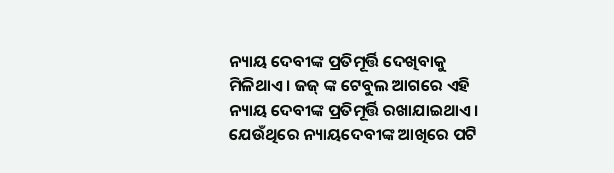ନ୍ୟାୟ ଦେବୀଙ୍କ ପ୍ରତିମୂର୍ତ୍ତି ଦେଖିବାକୁ ମିଳିଥାଏ । ଜଜ୍ ଙ୍କ ଟେବୁଲ ଆଗରେ ଏହି ନ୍ୟାୟ ଦେବୀଙ୍କ ପ୍ରତିମୂର୍ତ୍ତି ରଖାଯାଇଥାଏ । ଯେଉଁଥିରେ ନ୍ୟାୟଦେବୀଙ୍କ ଆଖିରେ ପଟି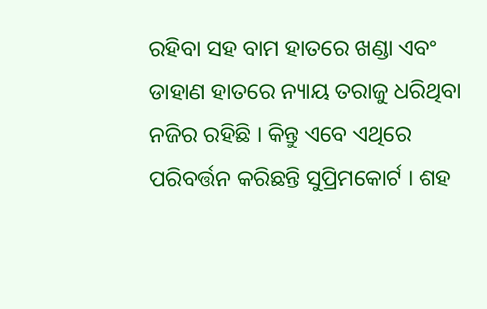ରହିବା ସହ ବାମ ହାତରେ ଖଣ୍ଡା ଏବଂ ଡାହାଣ ହାତରେ ନ୍ୟାୟ ତରାଜୁ ଧରିଥିବା ନଜିର ରହିଛି । କିନ୍ତୁ ଏବେ ଏଥିରେ ପରିବର୍ତ୍ତନ କରିଛନ୍ତି ସୁପ୍ରିମକୋର୍ଟ । ଶହ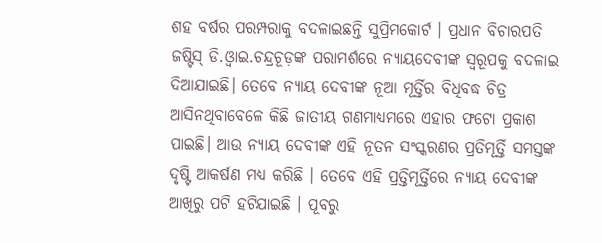ଶହ ବର୍ଷର ପରମ୍ପରାକୁ ବଦଳାଇଛନ୍ତି ସୁପ୍ରିମକୋର୍ଟ । ପ୍ରଧାନ ବିଚାରପତି ଜଷ୍ଟିସ୍ ଡି.ଓ୍ୱାଇ.ଚନ୍ଦ୍ରଚୂଡ଼ଙ୍କ ପରାମର୍ଶରେ ନ୍ୟାୟଦେବୀଙ୍କ ସ୍ୱରୂପକୁ ବଦଳାଇ ଦିଆଯାଇଛି। ତେବେ ନ୍ୟାୟ ଦେବୀଙ୍କ ନୂଆ ମୂର୍ତ୍ତିର ବିଧିବଦ୍ଧ ଚିତ୍ର ଆସିନଥିବାବେଳେ କିଛି ଜାତୀୟ ଗଣମାଧ୍ୟମରେ ଏହାର ଫଟୋ ପ୍ରକାଶ ପାଇଛି। ଆଉ ନ୍ୟାୟ ଦେବୀଙ୍କ ଏହି ନୂତନ ସଂସ୍କରଣର ପ୍ରତିମୂର୍ତ୍ତି ସମସ୍ତଙ୍କ ଦୃଷ୍ଟି ଆକର୍ଷଣ ମଧ୍ୟ କରିଛି । ତେବେ ଏହି ପ୍ରତ୍ତିମୂର୍ତ୍ତିରେ ନ୍ୟାୟ ଦେବୀଙ୍କ ଆଖିରୁ ପଟି ହଟିଯାଇଛି । ପୂବରୁ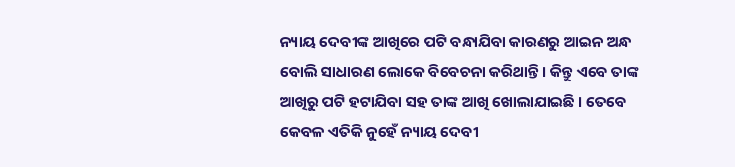ନ୍ୟାୟ ଦେବୀଙ୍କ ଆଖିରେ ପଟି ବନ୍ଧାଯିବା କାରଣରୁ ଆଇନ ଅନ୍ଧ ବୋଲି ସାଧାରଣ ଲୋକେ ବିବେଚନା କରିଥାନ୍ତି । କିନ୍ତୁ ଏବେ ତାଙ୍କ ଆଖିରୁ ପଟି ହଟାଯିବା ସହ ତାଙ୍କ ଆଖି ଖୋଲାଯାଇଛି । ତେବେ କେବଳ ଏତିକି ନୁହେଁ ନ୍ୟାୟ ଦେବୀ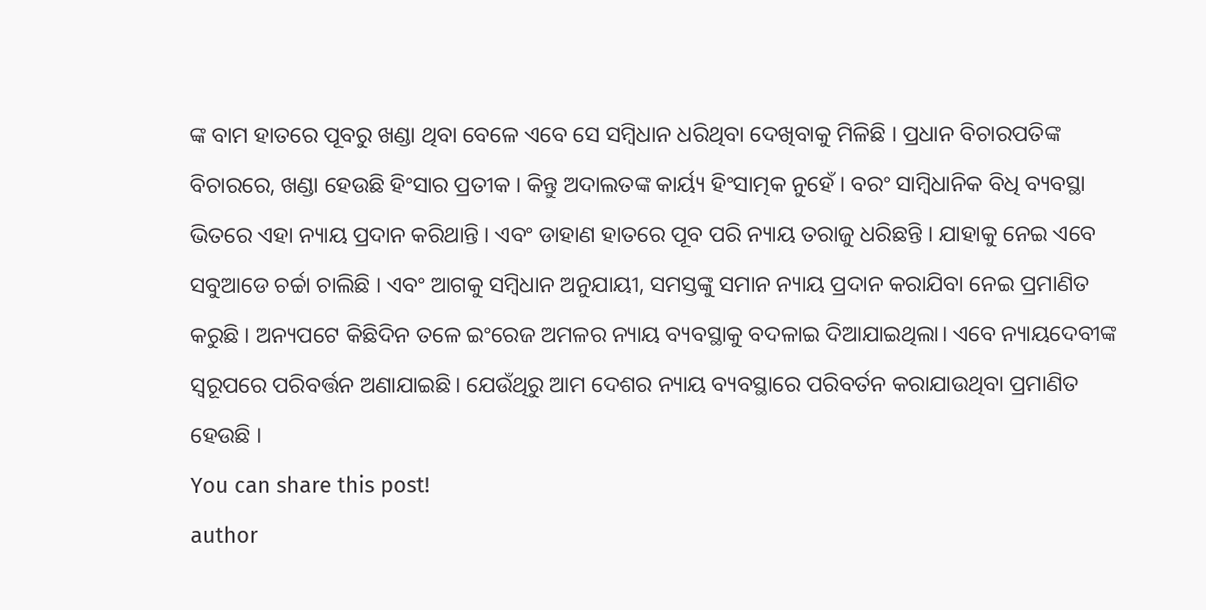ଙ୍କ ବାମ ହାତରେ ପୂବରୁ ଖଣ୍ଡା ଥିବା ବେଳେ ଏବେ ସେ ସମ୍ବିଧାନ ଧରିଥିବା ଦେଖିବାକୁ ମିଳିଛି । ପ୍ରଧାନ ବିଚାରପତିଙ୍କ ବିଚାରରେ, ଖଣ୍ଡା ହେଉଛି ହିଂସାର ପ୍ରତୀକ । କିନ୍ତୁ ଅଦାଲତଙ୍କ କାର୍ୟ୍ୟ ହିଂସାତ୍ମକ ନୁହେଁ । ବରଂ ସାମ୍ବିଧାନିକ ବିଧି ବ୍ୟବସ୍ଥା ଭିତରେ ଏହା ନ୍ୟାୟ ପ୍ରଦାନ କରିଥାନ୍ତି । ଏବଂ ଡାହାଣ ହାତରେ ପୂବ ପରି ନ୍ୟାୟ ତରାଜୁ ଧରିଛନ୍ତି । ଯାହାକୁ ନେଇ ଏବେ ସବୁଆଡେ ଚର୍ଚ୍ଚା ଚାଲିଛି । ଏବଂ ଆଗକୁ ସମ୍ବିଧାନ ଅନୁଯାୟୀ, ସମସ୍ତଙ୍କୁ ସମାନ ନ୍ୟାୟ ପ୍ରଦାନ କରାଯିବା ନେଇ ପ୍ରମାଣିତ କରୁଛି । ଅନ୍ୟପଟେ କିଛିଦିନ ତଳେ ଇଂରେଜ ଅମଳର ନ୍ୟାୟ ବ୍ୟବସ୍ଥାକୁ ବଦଳାଇ ଦିଆଯାଇଥିଲା। ଏବେ ନ୍ୟାୟଦେବୀଙ୍କ ସ୍ୱରୂପରେ ପରିବର୍ତ୍ତନ ଅଣାଯାଇଛି। ଯେଉଁଥିରୁ ଆମ ଦେଶର ନ୍ୟାୟ ବ୍ୟବସ୍ଥାରେ ପରିବର୍ତନ କରାଯାଉଥିବା ପ୍ରମାଣିତ ହେଉଛି ।
You can share this post!
author